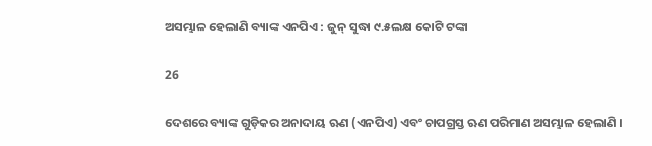ଅସମ୍ଭାଳ ହେଲାଣି ବ୍ୟାଙ୍କ ଏନପିଏ : ଜୁନ୍ ସୁଦ୍ଧା ୯.୫ଲକ୍ଷ କୋଟି ଟଙ୍କା

26

ଦେଶରେ ବ୍ୟାଙ୍କ ଗୁଡ଼ିକର ଅନାଦାୟ ଋଣ (ଏନପିଏ) ଏବଂ ଚାପଗ୍ରସ୍ତ ଋଣ ପରିମାଣ ଅସମ୍ଭାଳ ହେଲାଣି ।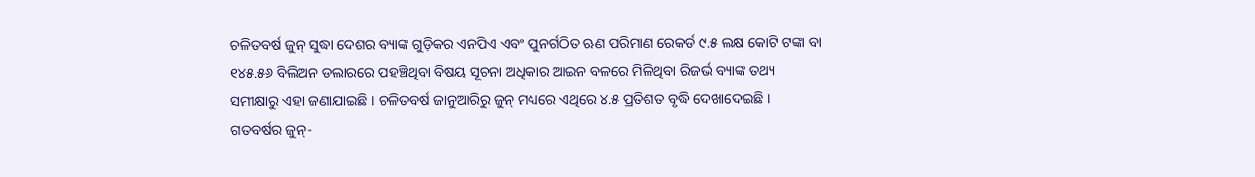ଚଳିତବର୍ଷ ଜୁନ୍ ସୁଦ୍ଧା ଦେଶର ବ୍ୟାଙ୍କ ଗୁଡ଼ିକର ଏନପିଏ ଏବଂ ପୁନର୍ଗଠିତ ଋଣ ପରିମାଣ ରେକର୍ଡ ୯.୫ ଲକ୍ଷ କୋଟି ଟଙ୍କା ବା ୧୪୫.୫୬ ବିଲିଅନ ଡଲାରରେ ପହଞ୍ଚିଥିବା ବିଷୟ ସୂଚନା ଅଧିକାର ଆଇନ ବଳରେ ମିଳିଥିବା ରିଜର୍ଭ ବ୍ୟାଙ୍କ ତଥ୍ୟ ସମୀକ୍ଷାରୁ ଏହା ଜଣାଯାଇଛି । ଚଳିତବର୍ଷ ଜାନୁଆରିରୁ ଜୁନ୍ ମଧ୍ୟରେ ଏଥିରେ ୪.୫ ପ୍ରତିଶତ ବୃଦ୍ଧି ଦେଖାଦେଇଛି । ଗତବର୍ଷର ଜୁନ୍-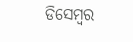ଡିସେମ୍ବର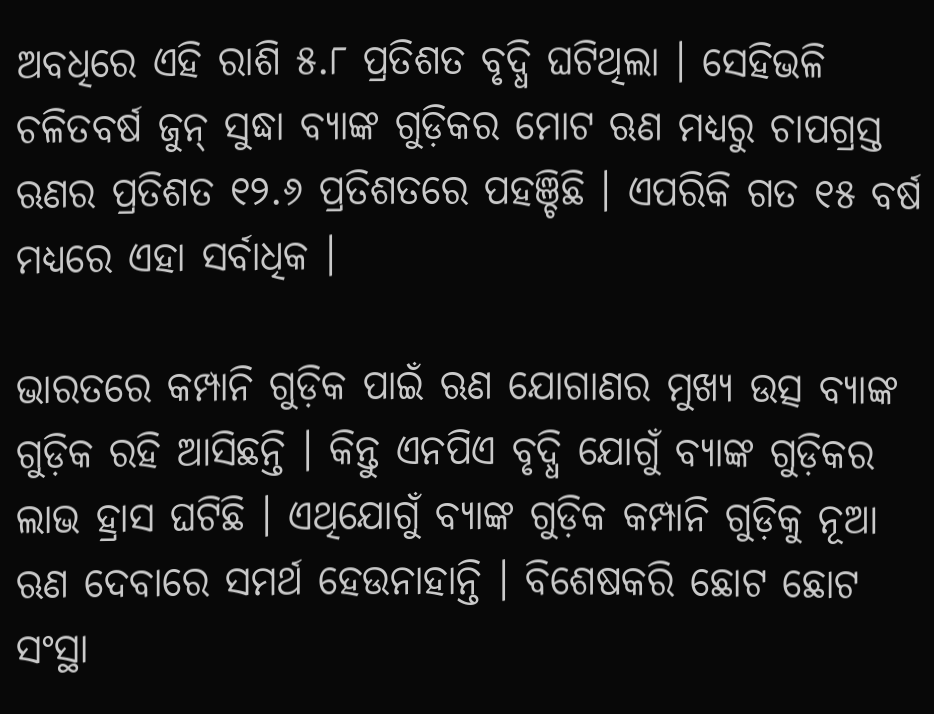ଅବଧିରେ ଏହି ରାଶି ୫.୮ ପ୍ରତିଶତ ବୃଦ୍ଧି ଘଟିଥିଲା । ସେହିଭଳି ଚଳିତବର୍ଷ ଜୁନ୍ ସୁଦ୍ଧା ବ୍ୟାଙ୍କ ଗୁଡ଼ିକର ମୋଟ ଋଣ ମଧ୍ୟରୁ ଚାପଗ୍ରସ୍ତ ଋଣର ପ୍ରତିଶତ ୧୨.୬ ପ୍ରତିଶତରେ ପହଞ୍ଚିଛି । ଏପରିକି ଗତ ୧୫ ବର୍ଷ ମଧ୍ୟରେ ଏହା ସର୍ବାଧିକ ।

ଭାରତରେ କମ୍ପାନି ଗୁଡ଼ିକ ପାଇଁ ଋଣ ଯୋଗାଣର ମୁଖ୍ୟ ଉତ୍ସ ବ୍ୟାଙ୍କ ଗୁଡ଼ିକ ରହି ଆସିଛନ୍ତି । କିନ୍ତୁ ଏନପିଏ ବୃଦ୍ଧି ଯୋଗୁଁ ବ୍ୟାଙ୍କ ଗୁଡ଼ିକର ଲାଭ ହ୍ରାସ ଘଟିଛି । ଏଥିଯୋଗୁଁ ବ୍ୟାଙ୍କ ଗୁଡ଼ିକ କମ୍ପାନି ଗୁଡ଼ିକୁ ନୂଆ ଋଣ ଦେବାରେ ସମର୍ଥ ହେଉନାହାନ୍ତି । ବିଶେଷକରି ଛୋଟ ଛୋଟ ସଂସ୍ଥା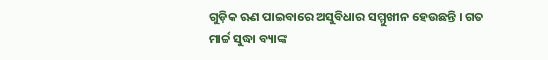ଗୁଡ଼ିକ ଋଣ ପାଇବାରେ ଅସୁବିଧାର ସମ୍ମୁଖୀନ ହେଉଛନ୍ତି । ଗତ ମାର୍ଚ୍ଚ ସୁଦ୍ଧା ବ୍ୟାଙ୍କ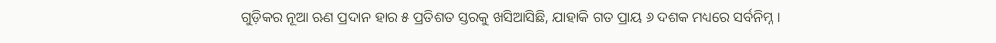ଗୁଡ଼ିକର ନୂଆ ଋଣ ପ୍ରଦାନ ହାର ୫ ପ୍ରତିଶତ ସ୍ତରକୁ ଖସିଆସିଛି, ଯାହାକି ଗତ ପ୍ରାୟ ୬ ଦଶକ ମଧ୍ୟରେ ସର୍ବନିମ୍ନ ।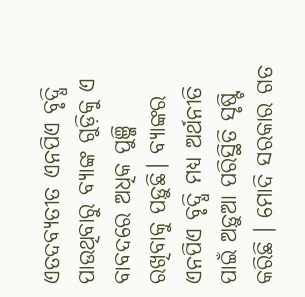ଏତଦବ୍ୟତୀତ ଏନପିଏ ବୃଦ୍ଧି ପାଉଥିବାରୁ ବ୍ୟାଙ୍କ ଗୁଡ଼ିକୁ ଏ ବାବଦରେ ଅଧିକ ପୁଞ୍ଜି ରଖିବାକୁ ପଡ଼ୁଛି। ବ୍ୟାଙ୍କର ଏନପିଏ ବୃଦ୍ଧି ମଧ୍ୟ ଅର୍ଥନୀତି ପାଇଁ ଅଡ଼ୁଆ ପରିସ୍ଥିତି ସୃଷ୍ଟି କରିଛି । ମୋଦି ସରକାର ଗତ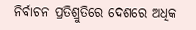ନିର୍ବାଚନ ପ୍ରତିଶ୍ରୁତିରେ ଦେଶରେ ଅଧିକ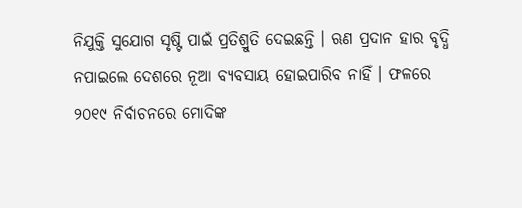ନିଯୁକ୍ତି ସୁଯୋଗ ସୃଷ୍ଟି ପାଇଁ ପ୍ରତିଶ୍ରୁତି ଦେଇଛନ୍ତି । ଋଣ ପ୍ରଦାନ ହାର ବୃଦ୍ଧି ନପାଇଲେ ଦେଶରେ ନୂଆ ବ୍ୟବସାୟ ହୋଇପାରିବ ନାହିଁ । ଫଳରେ ୨୦୧୯ ନିର୍ବାଚନରେ ମୋଦିଙ୍କ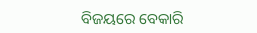ବିଜୟରେ ବେକାରି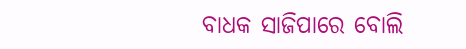ବାଧକ ସାଜିପାରେ ବୋଲି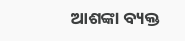ଆଶଙ୍କା ବ୍ୟକ୍ତ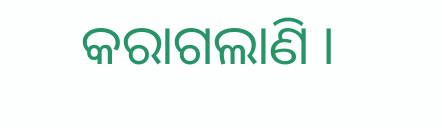କରାଗଲାଣି ।